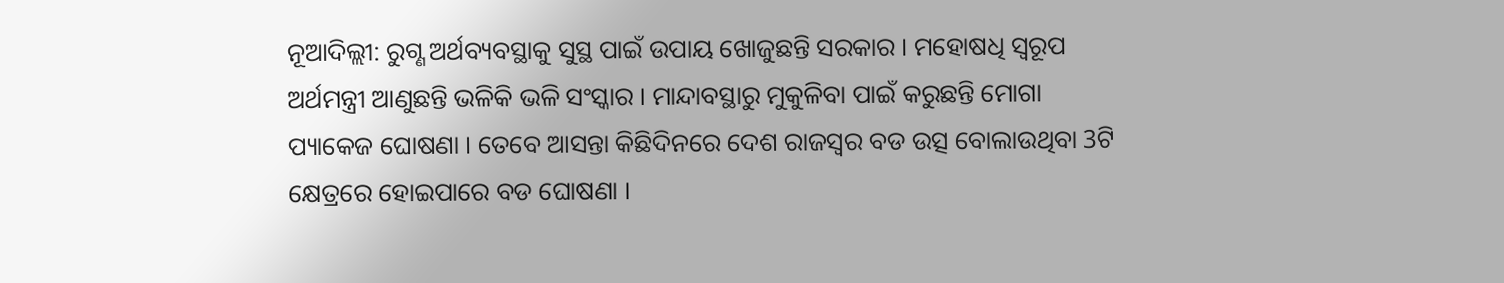ନୂଆଦିଲ୍ଲୀ: ରୁଗ୍ଣ ଅର୍ଥବ୍ୟବସ୍ଥାକୁ ସୁସ୍ଥ ପାଇଁ ଉପାୟ ଖୋଜୁଛନ୍ତି ସରକାର । ମହୋଷଧି ସ୍ବରୂପ ଅର୍ଥମନ୍ତ୍ରୀ ଆଣୁଛନ୍ତି ଭଳିକି ଭଳି ସଂସ୍କାର । ମାନ୍ଦାବସ୍ଥାରୁ ମୁକୁଳିବା ପାଇଁ କରୁଛନ୍ତି ମୋଗା ପ୍ୟାକେଜ ଘୋଷଣା । ତେବେ ଆସନ୍ତା କିଛିଦିନରେ ଦେଶ ରାଜସ୍ବର ବଡ ଉତ୍ସ ବୋଲାଉଥିବା 3ଟି କ୍ଷେତ୍ରରେ ହୋଇପାରେ ବଡ ଘୋଷଣା ।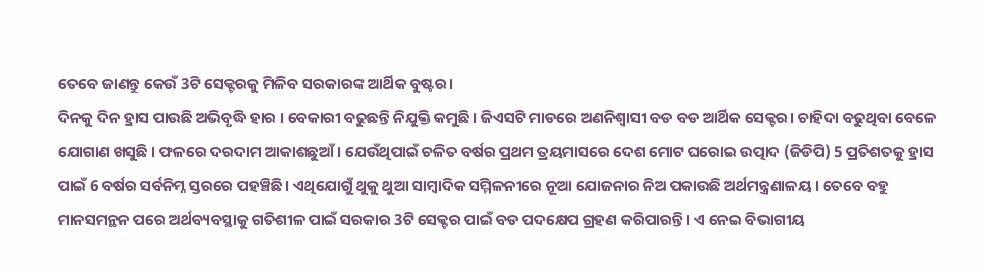ତେବେ ଜାଣନ୍ତୁ କେଉଁ 3ଟି ସେକ୍ଟରକୁ ମିଳିବ ସରକାରଙ୍କ ଆର୍ଥିକ ବୁଷ୍ଟର।
ଦିନକୁ ଦିନ ହ୍ରାସ ପାଉଛି ଅଭିବୃଦ୍ଧି ହାର । ବେକାରୀ ବଢୁଛନ୍ତି ନିଯୁକ୍ତି କମୁଛି । ଜିଏସଟି ମାଡରେ ଅଣନିଶ୍ବାସୀ ବଡ ବଡ ଆର୍ଥିକ ସେକ୍ଟର। ଚାହିଦା ବଢୁଥିବା ବେଳେ ଯୋଗାଣ ଖସୁଛି । ଫଳରେ ଦରଦାମ ଆକାଶଛୁଆଁ । ଯେଉଁଥିପାଇଁ ଚଳିତ ବର୍ଷର ପ୍ରଥମ ତ୍ରୟମାସରେ ଦେଶ ମୋଟ ଘରୋଇ ଉତ୍ପାଦ (ଜିଡିପି) 5 ପ୍ରତିଶତକୁ ହ୍ରାସ ପାଇଁ 6 ବର୍ଷର ସର୍ବନିମ୍ନ ସ୍ତରରେ ପହଞ୍ଚିଛି। ଏଥିଯୋଗୁଁ ଥୁକୁ ଥୁଆ ସାମ୍ବାଦିକ ସମ୍ମିଳନୀରେ ନୂଆ ଯୋଜନାର ନିଅ ପକାଉଛି ଅର୍ଥମନ୍ତ୍ରଣାଳୟ । ତେବେ ବହୁ ମାନସମନ୍ଥନ ପରେ ଅର୍ଥବ୍ୟବସ୍ଥାକୁ ଗତିଶୀଳ ପାଇଁ ସରକାର 3ଟି ସେକ୍ଟର ପାଇଁ ବଡ ପଦକ୍ଷେପ ଗ୍ରହଣ କରିପାରନ୍ତି । ଏ ନେଇ ବିଭାଗୀୟ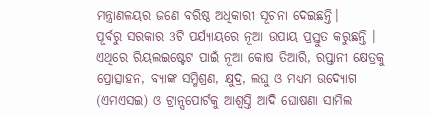ମନ୍ତ୍ରାଣଳୟର ଜଣେ ବରିଷ୍ଠ ଅଧିକାରୀ ସୂଚନା ଦେଇଛନ୍ତି।
ପୂର୍ବରୁ ସରକାର 3ଟି ପର୍ଯ୍ୟାୟରେ ନୂଆ ଉପାୟ ପ୍ରସ୍ତୁତ କରୁଛନ୍ତି । ଏଥିରେ ରିୟଲଇଷ୍ଟେଟ ପାଇଁ ନୂଆ କୋଷ ତିଆରି, ରପ୍ତାନୀ କ୍ଷେତ୍ରକୁ ପ୍ରୋତ୍ସାହନ, ବ୍ୟାଙ୍କ ସମ୍ମିଶ୍ରଣ, କ୍ଷୁଦ୍ର, ଲଘୁ ଓ ମଧ୍ୟମ ଉଦ୍ୟୋଗ (ଏମଏସଇ) ଓ ଟ୍ରାନ୍ସପୋର୍ଟକୁ ଆଶ୍ବସ୍ତି ଆଦି ଘୋଷଣା ସାମିଲ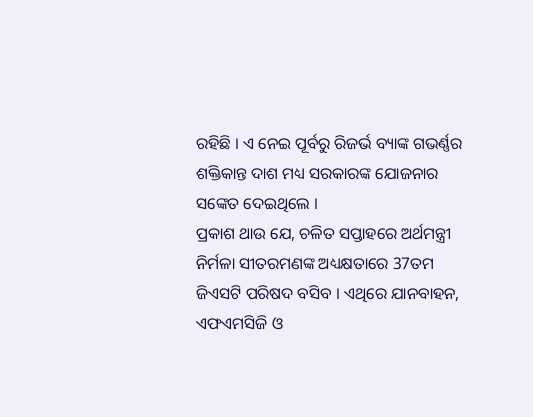ରହିଛି । ଏ ନେଇ ପୂର୍ବରୁ ରିଜର୍ଭ ବ୍ୟାଙ୍କ ଗଭର୍ଣ୍ଣର ଶକ୍ତିକାନ୍ତ ଦାଶ ମଧ୍ୟ ସରକାରଙ୍କ ଯୋଜନାର ସଙ୍କେତ ଦେଇଥିଲେ ।
ପ୍ରକାଶ ଥାଉ ଯେ, ଚଳିତ ସପ୍ତାହରେ ଅର୍ଥମନ୍ତ୍ରୀ ନିର୍ମଳା ସୀତରମଣଙ୍କ ଅଧ୍ୟକ୍ଷତାରେ 37ତମ ଜିଏସଟି ପରିଷଦ ବସିବ । ଏଥିରେ ଯାନବାହନ, ଏଫଏମସିଜି ଓ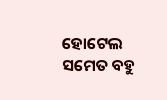ହୋଟେଲ ସମେତ ବହୁ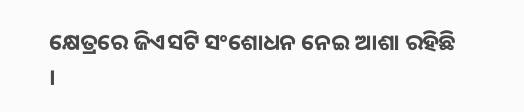କ୍ଷେତ୍ରରେ ଜିଏସଟି ସଂଶୋଧନ ନେଇ ଆଶା ରହିଛି ।